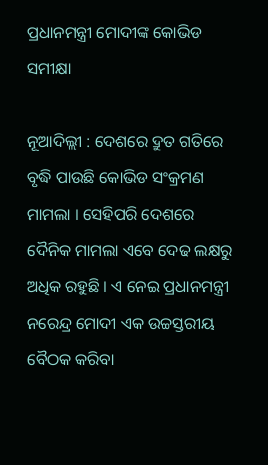ପ୍ରଧାନମନ୍ତ୍ରୀ ମୋଦୀଙ୍କ କୋଭିଡ ସମୀକ୍ଷା

ନୂଆଦିଲ୍ଲୀ : ଦେଶରେ ଦ୍ରୁତ ଗତିରେ ବୃଦ୍ଧି ପାଉଛି କୋଭିଡ ସଂକ୍ରମଣ ମାମଲା । ସେହିପରି ଦେଶରେ ଦୈନିକ ମାମଲା ଏବେ ଦେଢ ଲକ୍ଷରୁ ଅଧିକ ରହୁଛି । ଏ ନେଇ ପ୍ରଧାନମନ୍ତ୍ରୀ ନରେନ୍ଦ୍ର ମୋଦୀ ଏକ ଉଚ୍ଚସ୍ତରୀୟ ବୈଠକ କରିବା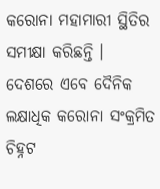କରୋନା ମହାମାରୀ ସ୍ଥିତିର ସମୀକ୍ଷା କରିଛନ୍ତି । ଦେଶରେ ଏବେ ଦୈନିକ ଲକ୍ଷାଧିକ କରୋନା ସଂକ୍ରମିତ ଚିହ୍ନଟ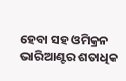ହେବା ସହ ଓମିକ୍ରନ ଭାରିଆଣ୍ଟର ଶତାଧିକ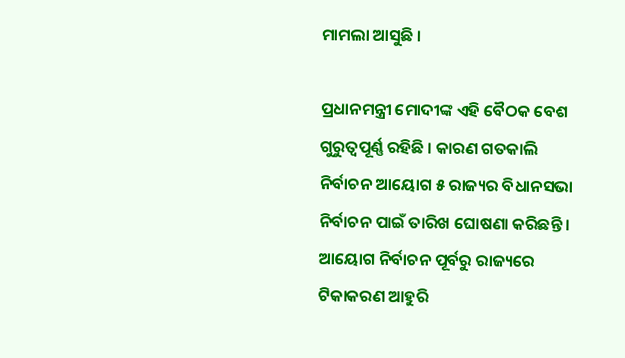ମାମଲା ଆସୁଛି ।

ପ୍ରଧାନମନ୍ତ୍ରୀ ମୋଦୀଙ୍କ ଏହି ବୈଠକ ବେଶ ଗୁରୁତ୍ୱପୂର୍ଣ୍ଣ ରହିଛି । କାରଣ ଗତକାଲି ନିର୍ବାଚନ ଆୟୋଗ ୫ ରାଜ୍ୟର ବିଧାନସଭା ନିର୍ବାଚନ ପାଇଁ ତାରିଖ ଘୋଷଣା କରିଛନ୍ତି । ଆୟୋଗ ନିର୍ବାଚନ ପୂର୍ବରୁ ରାଜ୍ୟରେ ଟିକାକରଣ ଆହୁରି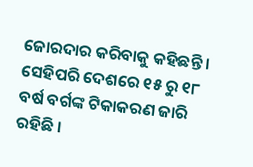ଜୋରଦାର କରିବାକୁ କହିଛନ୍ତି । ସେହିପରି ଦେଶରେ ୧୫ ରୁ ୧୮ ବର୍ଷ ବର୍ଗଙ୍କ ଟିକାକରଣ ଜାରି ରହିଛି ।